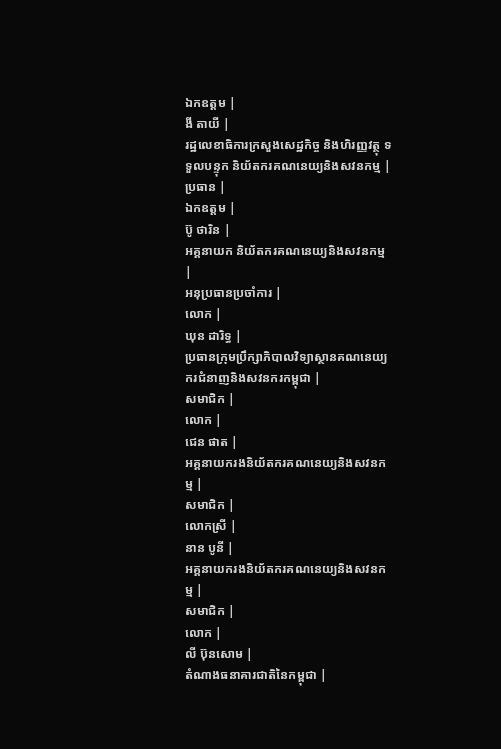ឯកឧត្ដម |
ងី តាយី |
រដ្ឋលេខាធិការក្រសួងសេដ្ឋកិច្ច និងហិរញ្ញវត្ថុ ទទួលបន្ទុក និយ័តករគណនេយ្យនិងសវនកម្ម |
ប្រធាន |
ឯកឧត្ដម |
ប៊ូ ថារិន |
អគ្គនាយក និយ័តករគណនេយ្យនិងសវនកម្ម |
អនុប្រធានប្រចាំការ |
លោក |
ឃុន ដារិទ្ធ |
ប្រធានក្រុមប្រឹក្សាភិបាលវិទ្យាស្ថានគណនេយ្យករជំនាញនិងសវនករកម្ពុជា |
សមាជិក |
លោក |
ជេន ផាត |
អគ្គនាយករងនិយ័តករគណនេយ្យនិងសវនកម្ម |
សមាជិក |
លោកស្រី |
នាន បូនី |
អគ្គនាយករងនិយ័តករគណនេយ្យនិងសវនកម្ម |
សមាជិក |
លោក |
លី ប៊ុនសោម |
តំណាងធនាគារជាតិនៃកម្ពុជា |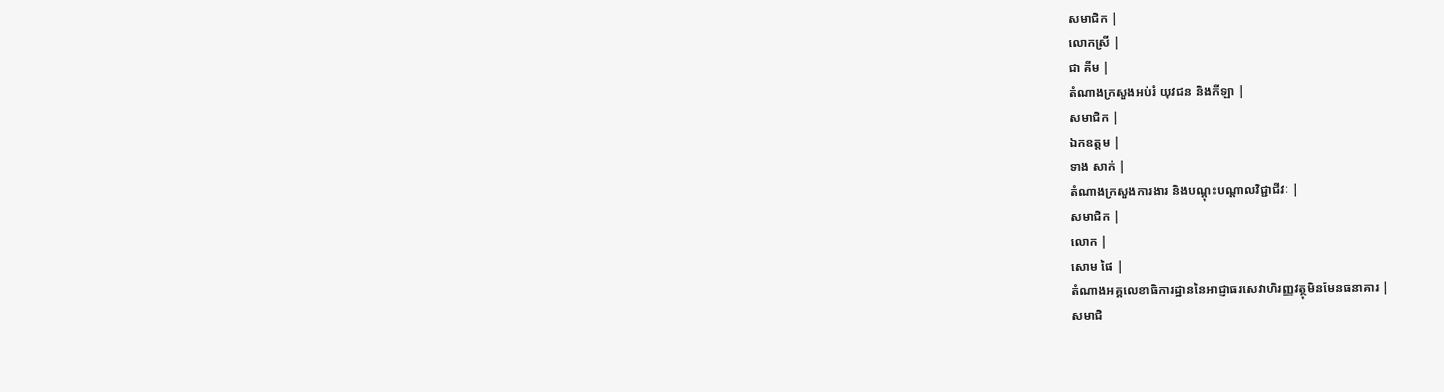សមាជិក |
លោកស្រី |
ជា គីម |
តំណាងក្រសួងអប់រំ យុវជន និងកីឡា |
សមាជិក |
ឯកឧត្ដម |
ទាង សាក់ |
តំណាងក្រសួងការងារ និងបណ្តុះបណ្តាលវិជ្ជាជីវៈ |
សមាជិក |
លោក |
សោម ផៃ |
តំណាងអគ្គលេខាធិការដ្ឋាននៃអាជ្ញាធរសេវាហិរញ្ញវត្ថុមិនមែនធនាគារ |
សមាជិ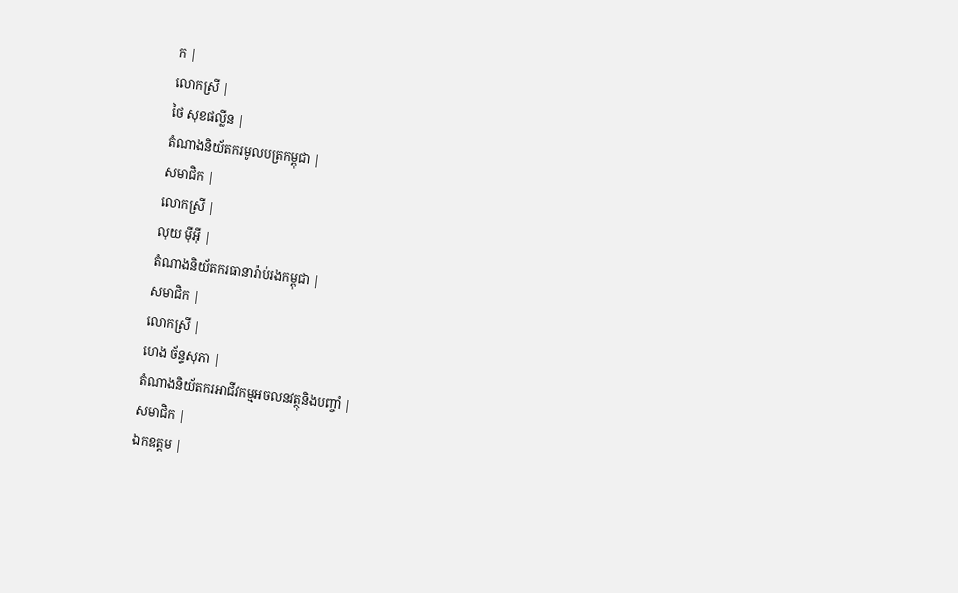ក |
លោកស្រី |
ថៃ សុខផល្លីន |
តំណាងនិយ័តករមូលបត្រកម្ពុជា |
សមាជិក |
លោកស្រី |
លុយ ម៉ីអ៊ី |
តំណាងនិយ័តករធានារ៉ាប់រងកម្ពុជា |
សមាជិក |
លោកស្រី |
ហេង ច័ន្ទសុភា |
តំណាងនិយ័តករអាជីវកម្មអចលនវត្ថុនិងបញ្ចាំ |
សមាជិក |
ឯកឧត្ដម |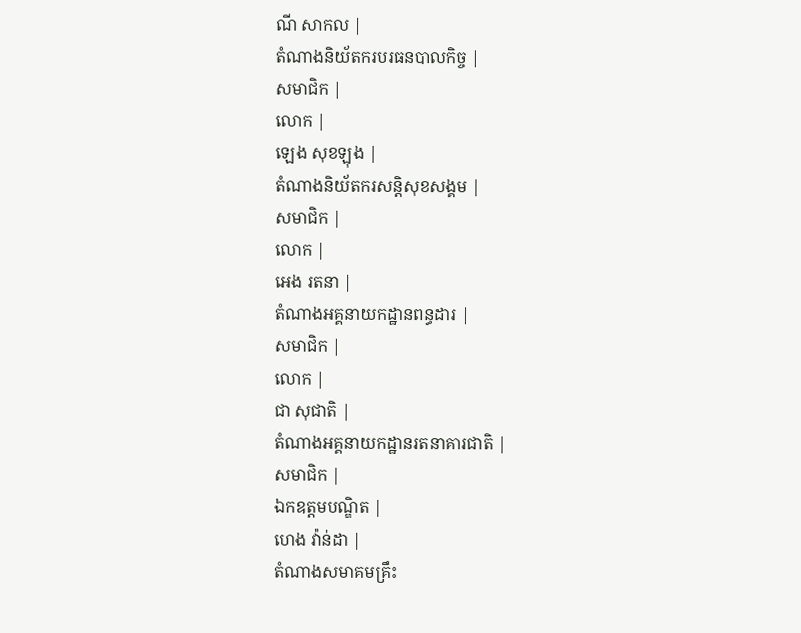ណី សាកល |
តំណាងនិយ័តករបរធនបាលកិច្ច |
សមាជិក |
លោក |
ឡេង សុខឡុង |
តំណាងនិយ័តករសន្តិសុខសង្គម |
សមាជិក |
លោក |
អេង រតនា |
តំណាងអគ្គនាយកដ្ឋានពន្ធដារ |
សមាជិក |
លោក |
ជា សុជាតិ |
តំណាងអគ្គនាយកដ្ឋានរតនាគារជាតិ |
សមាជិក |
ឯកឧត្ដមបណ្ឌិត |
ហេង វ៉ាន់ដា |
តំណាងសមាគមគ្រឹះ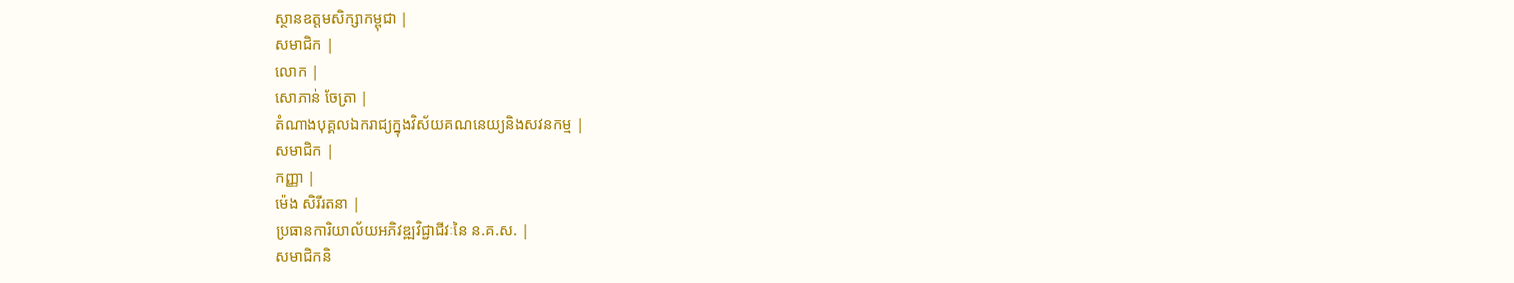ស្ថានឧត្តមសិក្សាកម្ពុជា |
សមាជិក |
លោក |
សោភាន់ ចែត្រា |
តំណាងបុគ្គលឯករាជ្យក្នុងវិស័យគណនេយ្យនិងសវនកម្ម |
សមាជិក |
កញ្ញា |
ម៉េង សិរីរតនា |
ប្រធានការិយាល័យអភិវឌ្ឍវិជ្ជាជីវៈនៃ ន.គ.ស. |
សមាជិកនិ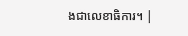ងជាលេខាធិការ។ |